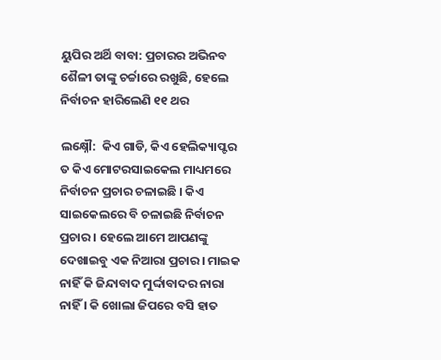ୟୁପିର ଅର୍ଥି ବାବା: ପ୍ରଚାରର ଅଭିନବ ଶୈଳୀ ତାଙ୍କୁ ଚର୍ଚ୍ଚାରେ ରଖୁଛି, ହେଲେ ନିର୍ବାଚନ ହାରିଲେଣି ୧୧ ଥର

ଲକ୍ଷ୍ନୌ:  କିଏ ଗାଡି, କିଏ ହେଲିକ୍ୟାପ୍ଟର ତ କିଏ ମୋଟରସାଇକେଲ ମାଧ୍ୟମରେ ନିର୍ବାଚନ ପ୍ରଚାର ଚଳାଇଛି । କିଏ ସାଇକେଲରେ ବି ଚଳାଇଛି ନିର୍ବାଚନ ପ୍ରଚାର । ହେଲେ ଆମେ ଆପଣଙ୍କୁ ଦେଖାଇବୁ ଏକ ନିଆରା ପ୍ରଚାର । ମାଇକ ନାହିଁ କି ଜିନ୍ଦାବାଦ ମୁର୍ଦ୍ଦାବାଦର ନାରା ନାହିଁ । କି ଖୋଲା ଜିପରେ ବସି ହାତ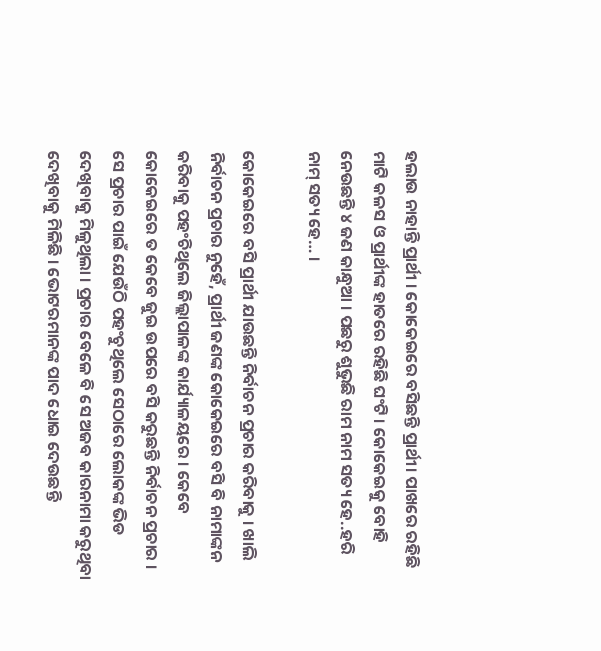ହଲାଉ ନାହାନ୍ତି ପ୍ରାର୍ଥୀ । କୋକେଇରେ ବସିଛନ୍ତି ପ୍ରାର୍ଥୀ। ପାଖରେ ରହିଛି ମାଟି କଳସ ଓ ପ୍ରାର୍ଥୀଙ୍କ ହାତରେ ରହିଛି ଘଂଟି । କୋକେଇକୁ ବୋହି ନେଉଛନ୍ତି ୪ ଜଣ କାନ୍ଧୁଆ । ପଛରୁ ଶୁଭୁଛି ରାମ ନାମ ସତ୍ୟ ହେ..ହରି ନାମ୍ ସତ୍ୟ ହେ… ।

କୋକେଇରେ ବସି ପ୍ରାର୍ଥୀ ଯାଉଛନ୍ତି ନିର୍ବାଚନ ପ୍ରଚାର କରିବାକୁ । ଖାଲି ନିର୍ବାଚନ ପ୍ରଚାର ନୁହେଁ, ପ୍ରାର୍ଥୀ ଜଣଙ୍କ କୋକେଇରେ ବସି ବି ନାମାଙ୍କନ କରିବାକୁ ପହଂଚିଥିଲେ ଜିଲ୍ଲାପାଳଙ୍କ କାର୍ଯ୍ୟାଳୟରେ । କେବେ କୋକେଇରେ ତ କେବେ ଜୁଇ ଉପରେ ବସି କରୁଛନ୍ତି ନିର୍ବାଚନ ପ୍ରଚାର । ସେ ପ୍ରଚାର ପାଇଁ ଯେଉଁଠି ପହଂଚୁଥିଲେ ସେଠାରେ ଲୋକଙ୍କ ଭିଡ ଦେଖିବାକୁ ମିଳୁଥିଲା । ପ୍ରଚାର ବେଳେ ବି ସେ ଅଜବ କାରନାମା କରୁଥିବା ଦେଖିବାକୁ ମିଳିଛି । ଭୋଟରମାନଙ୍କ ପାଦ ଧୋଇ ଦେଉଛନ୍ତି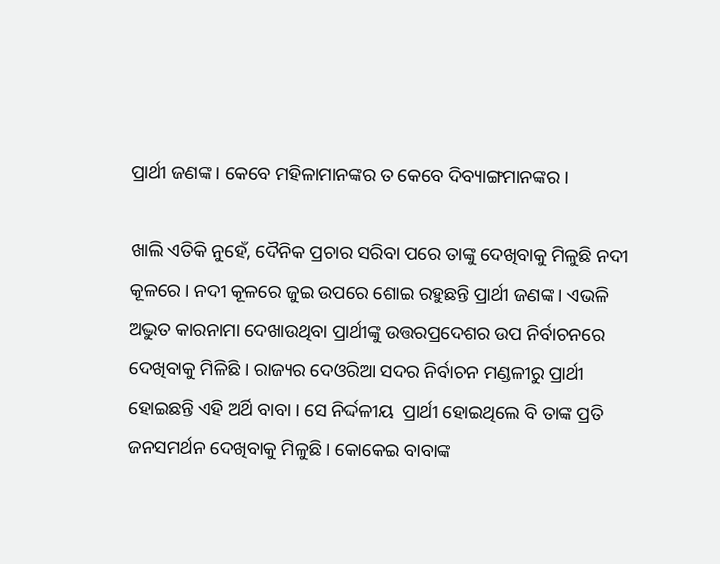ପ୍ରାର୍ଥୀ ଜଣଙ୍କ । କେବେ ମହିଳାମାନଙ୍କର ତ କେବେ ଦିବ୍ୟାଙ୍ଗମାନଙ୍କର ।

ଖାଲି ଏତିକି ନୁହେଁ, ଦୈନିକ ପ୍ରଚାର ସରିବା ପରେ ତାଙ୍କୁ ଦେଖିବାକୁ ମିଳୁଛି ନଦୀ କୂଳରେ । ନଦୀ କୂଳରେ ଜୁଇ ଉପରେ ଶୋଇ ରହୁଛନ୍ତି ପ୍ରାର୍ଥୀ ଜଣଙ୍କ । ଏଭଳି  ଅଦ୍ଭୁତ କାରନାମା ଦେଖାଉଥିବା ପ୍ରାର୍ଥୀଙ୍କୁ ଉତ୍ତରପ୍ରଦେଶର ଉପ ନିର୍ବାଚନରେ  ଦେଖିବାକୁ ମିଳିଛି । ରାଜ୍ୟର ଦେଓରିଆ ସଦର ନିର୍ବାଚନ ମଣ୍ଡଳୀରୁ ପ୍ରାର୍ଥୀ ହୋଇଛନ୍ତି ଏହି ଅର୍ଥି ବାବା । ସେ ନିର୍ଦ୍ଦଳୀୟ  ପ୍ରାର୍ଥୀ ହୋଇଥିଲେ ବି ତାଙ୍କ ପ୍ରତି ଜନସମର୍ଥନ ଦେଖିବାକୁ ମିଳୁଛି । କୋକେଇ ବାବାଙ୍କ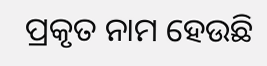ପ୍ରକୃତ ନାମ ହେଉଛି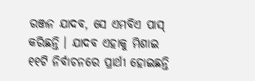ରଞ୍ଜନ ଯାଦବ, ସେ ଏମବିଏ ପାସ୍ କରିଛନ୍ତି । ଯାଦବ ଏହାକୁ ମିଶାଇ ୧୧ଟି ନିର୍ବାଚନରେ ପ୍ରାର୍ଥୀ ହୋଇଛନ୍ତି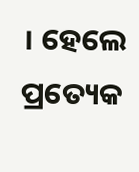। ହେଲେ ପ୍ରତ୍ୟେକ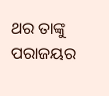ଥର ତାଙ୍କୁ ପରାଜୟର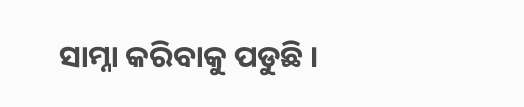ସାମ୍ନା କରିବାକୁ ପଡୁଛି ।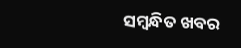ସମ୍ବନ୍ଧିତ ଖବର